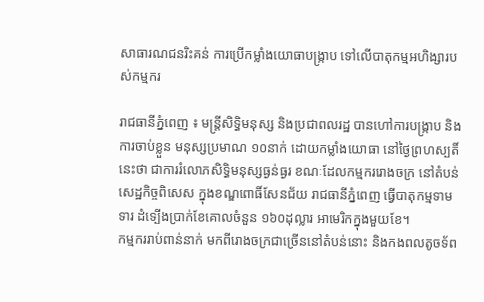សាធារណជនរិះគន់ ការប្រើកម្លាំងយោធាបង្ក្រាប ទៅលើបាតុកម្មអហិង្សារបស់កម្មករ

រាជធានីភ្នំពេញ ៖ មន្ត្រីសិទ្ធិមនុស្ស និងប្រជាពលរដ្ឋ បានហៅការបង្ក្រាប និងការចាប់ខ្លួន មនុស្សប្រមាណ ១០នាក់ ដោយកម្លាំងយោធា នៅថ្ងៃព្រហស្បតិ៍នេះថា ជាការរំលោភសិទ្ធិមនុស្សធ្ងន់ធ្ងរ ខណៈដែលកម្មកររោងចក្រ នៅតំបន់សេដ្ឋកិច្ចពិសេស ក្នុងខណ្ឌពោធិ៍សែនជ័យ រាជធានីភ្នំពេញ ធ្វើបាតុកម្មទាមទារ ដំទ្បើងប្រាក់ខែគោលចំនួន ១៦០ដុល្លារ អាមេរិកក្នុងមួយខែ។
កម្មកររាប់ពាន់នាក់ មកពីរោងចក្រជាច្រើននៅតំបន់នោះ និងកងពលតូចទ័ព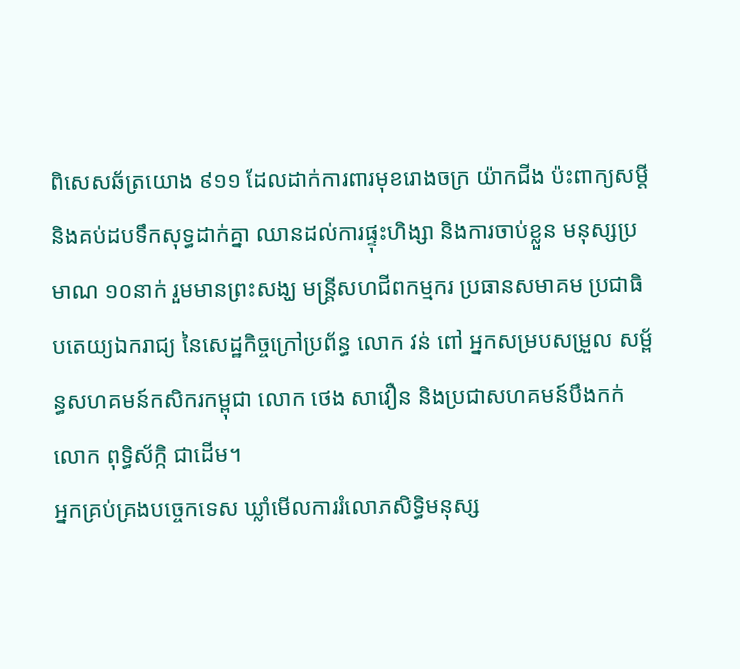ពិសេសឆ័ត្រយោង ៩១១ ដែលដាក់ការពារមុខរោងចក្រ យ៉ាកជីង ប៉ះពាក្យសម្តី និងគប់ដបទឹកសុទ្ធដាក់គ្នា ឈានដល់ការផ្ទុះហិង្សា និងការចាប់ខ្លួន មនុស្សប្រមាណ ១០នាក់ រួមមានព្រះសង្ឃ មន្ត្រីសហជីពកម្មករ ប្រធានសមាគម ប្រជាធិបតេយ្យឯករាជ្យ នៃសេដ្ឋកិច្ចក្រៅប្រព័ន្ធ លោក វន់ ពៅ អ្នកសម្របសម្រួល សម្ព័ន្ធសហគមន៍កសិករកម្ពុជា លោក ថេង សាវឿន និងប្រជាសហគមន៍បឹងកក់ លោក ពុទ្ធិស័ក្កិ ជាដើម។
អ្នកគ្រប់គ្រងបច្ចេកទេស ឃ្លាំមើលការរំលោភសិទ្ធិមនុស្ស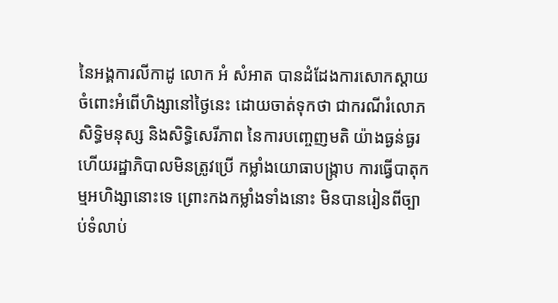នៃអង្គការលីកាដូ លោក អំ សំអាត បានដំដែងការសោកស្តាយ ចំពោះអំពើហិង្សានៅថ្ងៃនេះ ដោយចាត់ទុកថា ជាករណីរំលោភសិទ្ធិមនុស្ស និងសិទ្ធិសេរីភាព នៃការបញ្ចេញមតិ យ៉ាងធ្ងន់ធ្ងរ ហើយរដ្ឋាភិបាលមិនត្រូវប្រើ កម្លាំងយោធាបង្ក្រាប ការធ្វើបាតុកម្មអហិង្សានោះទេ ព្រោះកងកម្លាំងទាំងនោះ មិនបានរៀនពីច្បាប់ទំលាប់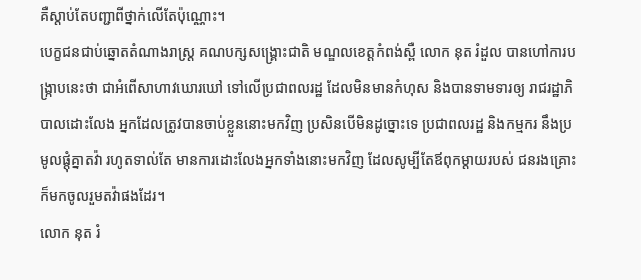គឺស្តាប់តែបញ្ជាពីថ្នាក់លើតែប៉ុណ្ណោះ។
បេក្ខជនជាប់ឆ្នោតតំណាងរាស្ត្រ គណបក្សសង្គ្រោះជាតិ មណ្ឌលខេត្តកំពង់ស្ពឺ លោក នុត រំដួល បានហៅការបង្ក្រាបនេះថា ជាអំពើសាហាវឃោរឃៅ ទៅលើប្រជាពលរដ្ឋ ដែលមិនមានកំហុស និងបានទាមទារឲ្យ រាជរដ្ឋាភិបាលដោះលែង អ្នកដែលត្រូវបានចាប់ខ្លួននោះមកវិញ ប្រសិនបើមិនដូច្នោះទេ ប្រជាពលរដ្ឋ និងកម្មករ នឹងប្រមូលផ្តុំគ្នាតវ៉ា រហូតទាល់តែ មានការដោះលែងអ្នកទាំងនោះមកវិញ ដែលសូម្បីតែឪពុកម្តាយរបស់ ជនរងគ្រោះ ក៏មកចូលរួមតវ៉ាផងដែរ។
លោក នុត រំ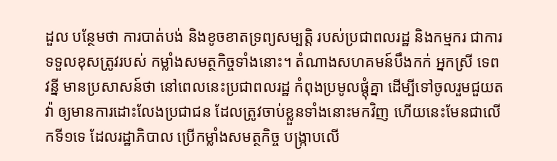ដួល បន្ថែមថា ការបាត់បង់ និងខូចខាតទ្រព្យសម្បត្តិ របស់ប្រជាពលរដ្ឋ និងកម្មករ ជាការទទួលខុសត្រូវរបស់ កម្លាំងសមត្ថកិច្ចទាំងនោះ។ តំណាងសហគមន៍បឹងកក់ អ្នកស្រី ទេព វន្នី មានប្រសាសន៍ថា នៅពេលនេះប្រជាពលរដ្ឋ កំពុងប្រមូលផ្តុំគ្នា ដើម្បីទៅចូលរួមជួយតវ៉ា ឲ្យមានការដោះលែងប្រជាជន ដែលត្រូវចាប់ខ្លួនទាំងនោះមកវិញ ហើយនេះមែនជាលើកទី១ទេ ដែលរដ្ឋាភិបាល ប្រើកម្លាំងសមត្ថកិច្ច បង្ក្រាបលើ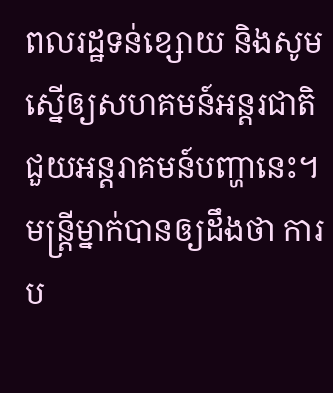ពលរដ្ឋទន់ខ្សោយ និងសូមស្នើឲ្យសហគមន៍អន្តរជាតិ ជួយអន្តរាគមន៍បញ្ហានេះ។
មន្ត្រីម្នាក់បានឲ្យដឹងថា ការប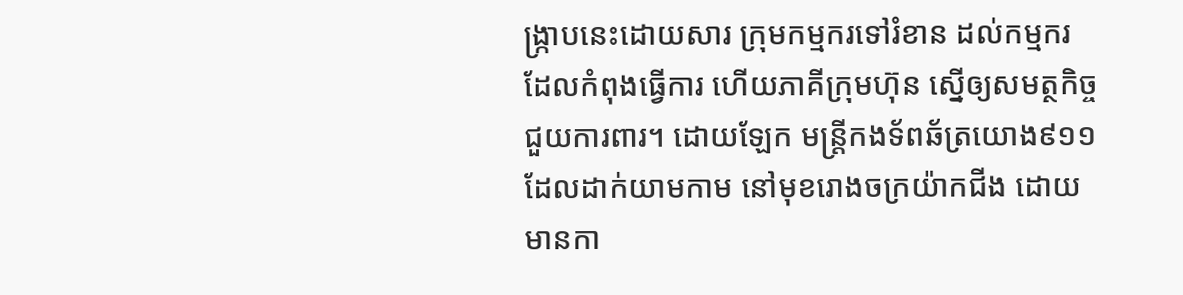ង្ក្រាបនេះដោយសារ ក្រុមកម្មករទៅរំខាន ដល់កម្មករ ដែលកំពុងធ្វើការ ហើយភាគីក្រុមហ៊ុន ស្នើឲ្យសមត្ថកិច្ចជួយការពារ។ ដោយឡែក មន្ត្រីកងទ័ពឆ័ត្រយោង៩១១ ដែលដាក់យាមកាម នៅមុខរោងចក្រយ៉ាកជីង ដោយមានកា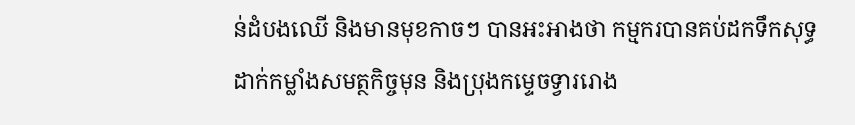ន់ដំបងឈើ និងមានមុខកាចៗ បានអះអាងថា កម្មករបានគប់ដកទឹកសុទ្ធ ដាក់កម្លាំងសមត្ថកិច្ចមុន និងប្រុងកម្ទេចទ្វាររោង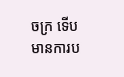ចក្រ ទើបមានការប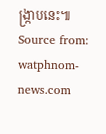ង្ក្រាបនេះ៕
Source from: watphnom-news.com